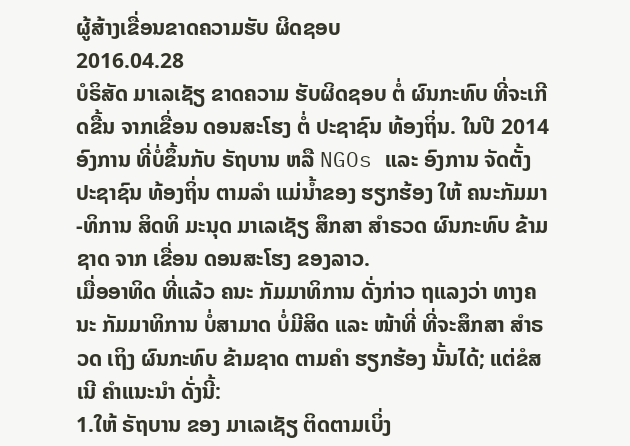ຜູ້ສ້າງເຂື່ອນຂາດຄວາມຮັບ ຜິດຊອບ
2016.04.28
ບໍຣິສັດ ມາເລເຊັຽ ຂາດຄວາມ ຮັບຜິດຊອບ ຕໍ່ ຜົນກະທົບ ທີ່ຈະເກີດຂື້ນ ຈາກເຂື່ອນ ດອນສະໂຮງ ຕໍ່ ປະຊາຊົນ ທ້ອງຖິ່ນ. ໃນປີ 2014 ອົງການ ທີ່ບໍ່ຂຶ້ນກັບ ຣັຖບານ ຫລື NGOs ແລະ ອົງການ ຈັດຕັ້ງ ປະຊາຊົນ ທ້ອງຖິ່ນ ຕາມລຳ ແມ່ນ້ຳຂອງ ຮຽກຮ້ອງ ໃຫ້ ຄນະກັມມາ -ທິການ ສິດທິ ມະນຸດ ມາເລເຊັຽ ສຶກສາ ສຳຣວດ ຜົນກະທົບ ຂ້າມຊາດ ຈາກ ເຂື່ອນ ດອນສະໂຮງ ຂອງລາວ.
ເມື່ອອາທິດ ທີ່ແລ້ວ ຄນະ ກັມມາທິການ ດັ່ງກ່າວ ຖແລງວ່າ ທາງຄນະ ກັມມາທິການ ບໍ່ສາມາດ ບໍ່ມີສິດ ແລະ ໜ້າທີ່ ທີ່ຈະສຶກສາ ສຳຣວດ ເຖິງ ຜົນກະທົບ ຂ້າມຊາດ ຕາມຄຳ ຮຽກຮ້ອງ ນັ້ນໄດ້; ແຕ່ຂໍສເນີ ຄຳແນະນຳ ດັ່ງນີ້:
1.ໃຫ້ ຣັຖບານ ຂອງ ມາເລເຊັຽ ຕິດຕາມເບິ່ງ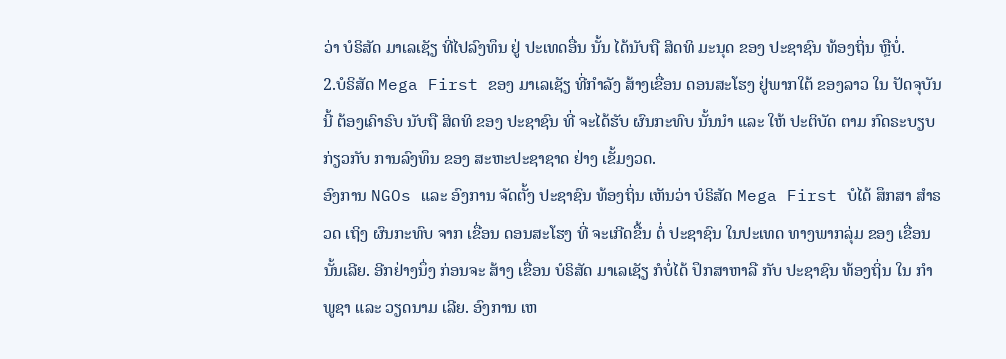ວ່າ ບໍຣິສັດ ມາເລເຊັຽ ທີ່ໄປລົງທຶນ ຢູ່ ປະເທດອື່ນ ນັ້ນ ໄດ້ນັບຖື ສິດທິ ມະນຸດ ຂອງ ປະຊາຊົນ ທ້ອງຖິ່ນ ຫຼືບໍ່.
2.ບໍຣິສັດ Mega First ຂອງ ມາເລເຊັຽ ທີ່ກຳລັງ ສ້າງເຂື່ອນ ດອນສະໂຮງ ຢູ່ພາກໃຕ້ ຂອງລາວ ໃນ ປັດຈຸບັນ ນີ້ ຕ້ອງເຄົາຣົບ ນັບຖື ສິດທິ ຂອງ ປະຊາຊົນ ທີ່ ຈະໄດ້ຮັບ ຜົນກະທົບ ນັ້ນນຳ ແລະ ໃຫ້ ປະຕິບັດ ຕາມ ກົດຣະບຽບ ກ່ຽວກັບ ການລົງທຶນ ຂອງ ສະຫະປະຊາຊາດ ຢ່າງ ເຂັ້ມງວດ.
ອົງການ NGOs ແລະ ອົງການ ຈັດຕັ້ງ ປະຊາຊົນ ທ້ອງຖິ່ນ ເຫັນວ່າ ບໍຣິສັດ Mega First ບໍໄດ້ ສຶກສາ ສຳຣວດ ເຖິງ ຜົນກະທົບ ຈາກ ເຂື່ອນ ດອນສະໂຮງ ທີ່ ຈະເກີດຂື້ນ ຕໍ່ ປະຊາຊົນ ໃນປະເທດ ທາງພາກລຸ່ມ ຂອງ ເຂື່ອນ ນັ້ນເລີຍ. ອີກຢ່າງນຶ່ງ ກ່ອນຈະ ສ້າງ ເຂື່ອນ ບໍຣິສັດ ມາເລເຊັຽ ກໍບໍ່ໄດ້ ປຶກສາຫາລື ກັບ ປະຊາຊົນ ທ້ອງຖິ່ນ ໃນ ກຳພູຊາ ແລະ ວຽດນາມ ເລີຍ. ອົງການ ເຫ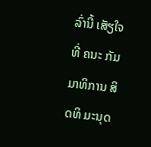ລົ່ານີ້ ເສັຽໃຈ ທີ່ ຄນະ ກັມມາທິການ ສິດທິ ມະນຸດ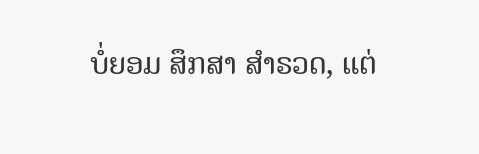ບໍ່ຍອມ ສຶກສາ ສຳຣວດ, ແຕ່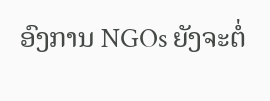ອົງການ NGOs ຍັງຈະຕໍ່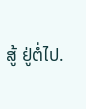ສູ້ ຢູ່ຕໍ່ໄປ.